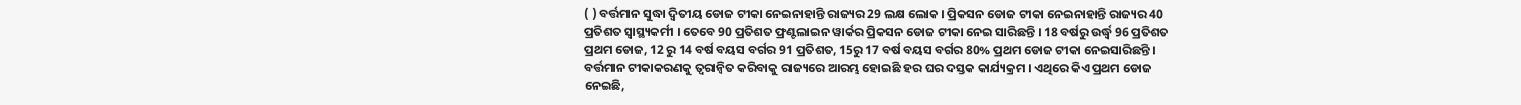( ) ବର୍ତ୍ତମାନ ସୁଦ୍ଧା ଦ୍ୱିତୀୟ ଡୋଜ ଟୀକା ନେଇନାହାନ୍ତି ରାଜ୍ୟର 29 ଲକ୍ଷ ଲୋକ । ପ୍ରିକସନ ଡୋଜ ଟୀକା ନେଇନାହାନ୍ତି ରାଜ୍ୟର 40 ପ୍ରତିଶତ ସ୍ୱାସ୍ଥ୍ୟକର୍ମୀ । ତେବେ 90 ପ୍ରତିଶତ ଫ୍ରଣ୍ଟଲାଇନ ୱାର୍କର ପ୍ରିକସନ ଡୋଜ ଟୀକା ନେଇ ସାରିଛନ୍ତି । 18 ବର୍ଷରୁ ଉର୍ଦ୍ଧ୍ବ 96 ପ୍ରତିଶତ ପ୍ରଥମ ଡୋଜ, 12 ରୁ 14 ବର୍ଷ ବୟସ ବର୍ଗର 91 ପ୍ରତିଶତ, 15ରୁ 17 ବର୍ଷ ବୟସ ବର୍ଗର 80% ପ୍ରଥମ ଡୋଜ ଟୀକା ନେଇସାରିଛନ୍ତି । ବର୍ତ୍ତମାନ ଟୀକାକରଣକୁ ତ୍ୱରାନ୍ୱିତ କରିବାକୁ ରାଜ୍ୟରେ ଆରମ୍ଭ ହୋଇଛି ହର ଘର ଦସ୍ତକ କାର୍ଯ୍ୟକ୍ରମ । ଏଥିରେ କିଏ ପ୍ରଥମ ଡୋଜ ନେଇଛି,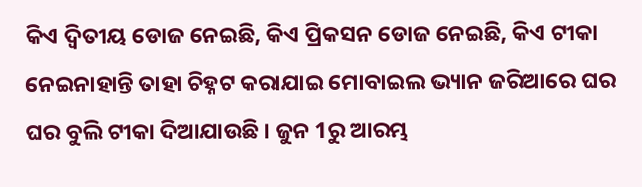କିଏ ଦ୍ୱିତୀୟ ଡୋଜ ନେଇଛି, କିଏ ପ୍ରିକସନ ଡୋଜ ନେଇଛି, କିଏ ଟୀକା ନେଇନାହାନ୍ତି ତାହା ଚିହ୍ନଟ କରାଯାଇ ମୋବାଇଲ ଭ୍ୟାନ ଜରିଆରେ ଘର ଘର ବୁଲି ଟୀକା ଦିଆଯାଉଛି । ଜୁନ 1ରୁ ଆରମ୍ଭ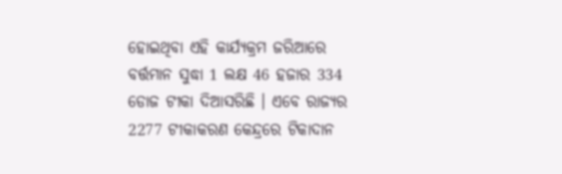ହୋଇଥିବା ଏହି କାର୍ଯ୍ୟକ୍ରମ ଜରିଆରେ ବର୍ତ୍ତମାନ ସୁଦ୍ଧା 1 ଲକ୍ଷ 46 ହଜାର 334 ଡୋଜ ଟୀକା ଦିଆସରିଛି । ଏବେ ରାଜ୍ୟର 2277 ଟୀକାକରଣ କେନ୍ଦ୍ରରେ ଟିକାଦାନ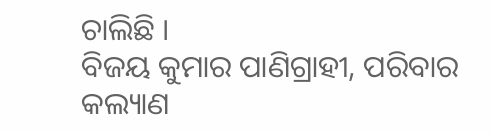ଚାଲିଛି ।
ବିଜୟ କୁମାର ପାଣିଗ୍ରାହୀ, ପରିବାର କଲ୍ୟାଣ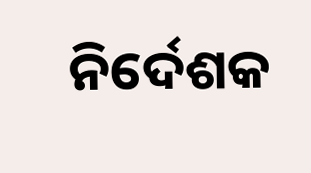ନିର୍ଦେଶକ